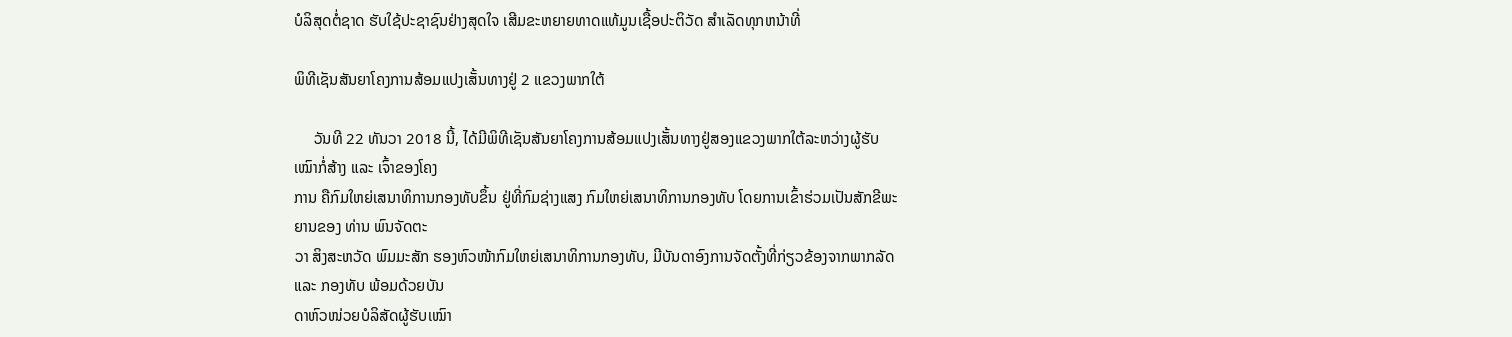ບໍລິສຸດຕໍ່ຊາດ ຮັບໃຊ້ປະຊາຊົນຢ່າງສຸດໃຈ ເສີມຂະຫຍາຍທາດແທ້ມູນເຊື້ອປະຕິວັດ ສໍາເລັດທຸກຫນ້າທີ່

ພິທີເຊັນສັນຍາໂຄງການສ້ອມແປງເສັ້ນທາງຢູ່ 2 ແຂວງພາກໃຕ້

     ວັນທີ 22 ທັນວາ 2018 ນີ້, ໄດ້ມີພິທີເຊັນສັນຍາໂຄງການສ້ອມແປງເສັ້ນທາງຢູ່ສອງແຂວງພາກໃຕ້ລະຫວ່າງຜູ້ຮັບເໝົາກໍ່ສ້າງ ແລະ ເຈົ້າຂອງໂຄງ
ການ ຄືກົມໃຫຍ່ເສນາທິການກອງທັບຂຶ້ນ ຢູ່ທີ່ກົມຊ່າງແສງ ກົມໃຫຍ່ເສນາທິການກອງທັບ ໂດຍການເຂົ້າຮ່ວມເປັນສັກຂີພະຍານຂອງ ທ່ານ ພົນຈັດຕະ
ວາ ສິງສະຫວັດ ພົມມະສັກ ຮອງຫົວໜ້າກົມໃຫຍ່ເສນາທິການກອງທັບ, ມີບັນດາອົງການຈັດຕັ້ງທີ່ກ່ຽວຂ້ອງຈາກພາກລັດ ແລະ ກອງທັບ ພ້ອມດ້ວຍບັນ
ດາຫົວໜ່ວຍບໍລິສັດຜູ້ຮັບເໝົາ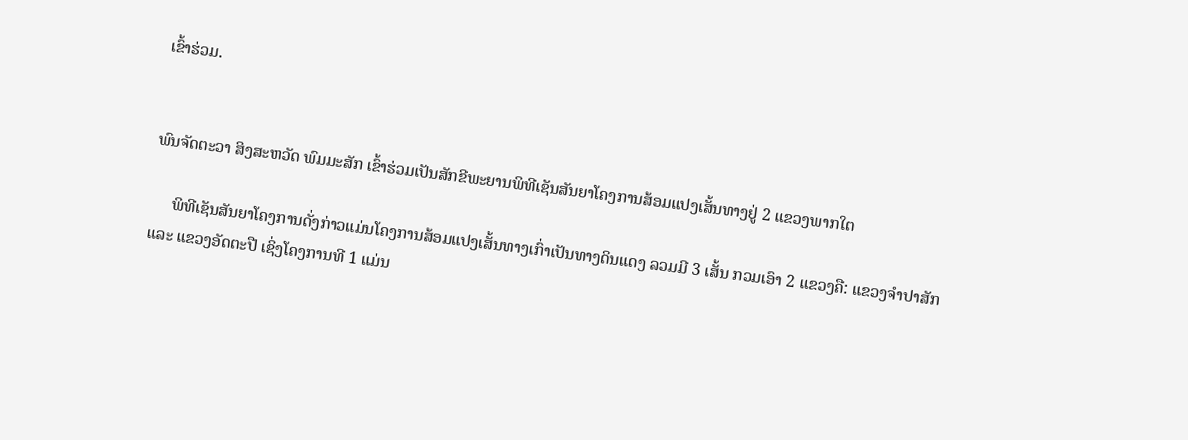ເຂົ້າຮ່ວມ.


ພົນຈັດຕະວາ ສິງສະຫວັດ ພົມມະສັກ ເຂົ້າຮ່ວມເປັນສັກຂີພະຍານພິທີເຊັນສັນຍາໂຄງການສ້ອມແປງເສັ້ນທາງຢູ່ 2 ແຂວງພາກໃຕ

     ພິທີເຊັນສັນຍາໂຄງການດັ່ງກ່າວແມ່ນໂຄງການສ້ອມແປງເສັ້ນທາງເກົ່າເປັນທາງດິນແດງ ລວມມີ 3 ເສັ້ນ ກວມເອົາ 2 ແຂວງຄື: ແຂວງຈຳປາສັກ
ແລະ ແຂວງອັດຕະປື ເຊິ່ງໂຄງການທີ 1 ແມ່ນ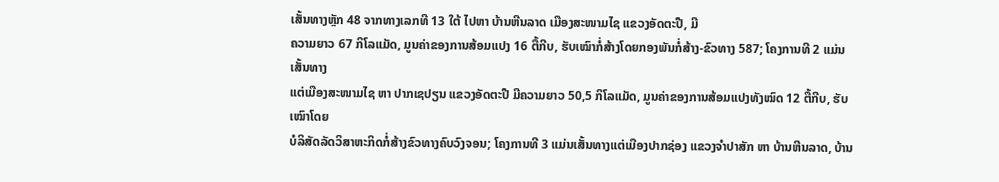ເສັ້ນທາງຫຼັກ 48 ຈາກທາງເລກທີ 13 ໃຕ້ ໄປຫາ ບ້ານຫີນລາດ ເມືອງສະໜາມໄຊ ແຂວງອັດຕະປື, ມີ
ຄວາມຍາວ 67 ກິໂລແມັດ, ມູນຄ່າຂອງການສ້ອມແປງ 16 ຕື້ກີບ, ຮັບເໝົາກໍ່ສ້າງໂດຍກອງພັນກໍ່ສ້າງ-ຂົວທາງ 587; ໂຄງການທີ 2 ແມ່ນເສັ້ນທາງ
ແຕ່ເມືອງສະໜາມໄຊ ຫາ ປາກເຊປຽນ ແຂວງອັດຕະປື ມີຄວາມຍາວ 50,5 ກິໂລແມັດ, ມູນຄ່າຂອງການສ້ອມແປງທັງໝົດ 12 ຕື້ກີບ, ຮັບເໝົາໂດຍ
ບໍລິສັດລັດວິສາຫະກິດກໍ່ສ້າງຂົວທາງຄົບວົງຈອນ; ໂຄງການທີ 3 ແມ່ນເສັ້ນທາງແຕ່ເມືອງປາກຊ່ອງ ແຂວງຈຳປາສັກ ຫາ ບ້ານຫີນລາດ, ບ້ານ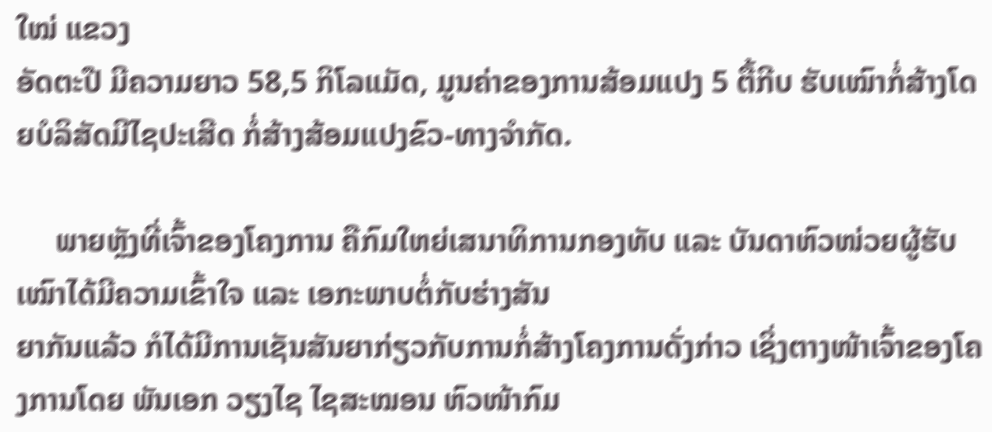ໃໝ່ ແຂວງ
ອັດຕະປື ມີຄວາມຍາວ 58,5 ກິໂລແມັດ, ມູນຄ່າຂອງການສ້ອມແປງ 5 ຕື້ກີບ ຮັບເໝົາກໍ່ສ້າງໂດຍບໍລິສັດມີໄຊປະເສີດ ກໍ່ສ້າງສ້ອມແປງຂົວ-ທາງຈຳກັດ.

     ພາຍຫຼັງທີ່ເຈົ້າຂອງໂຄງການ ຄືກົມໃຫຍ່ເສນາທິການກອງທັບ ແລະ ບັນດາຫົວໜ່ວຍຜູ້ຮັບເໝົາໄດ້ມີຄວາມເຂົ້າໃຈ ແລະ ເອກະພາບຕໍ່ກັບຮ່າງສັນ
ຍາກັນແລ້ວ ກໍໄດ້ມີການເຊັນສັນຍາກ່ຽວກັບການກໍ່ສ້າງໂຄງການດັ່ງກ່າວ ເຊິ່ງຕາງໜ້າເຈົ້າຂອງໂຄງການໂດຍ ພັນເອກ ວຽງໄຊ ໄຊສະໝອນ ຫົວໜ້າກົມ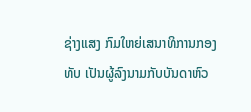ຊ່າງແສງ ກົມໃຫຍ່ເສນາທິການກອງທັບ ເປັນຜູ້ລົງນາມກັບບັນດາຫົວ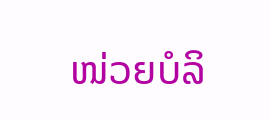ໜ່ວຍບໍລິ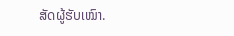ສັດຜູ້ຮັບເໝົາ.